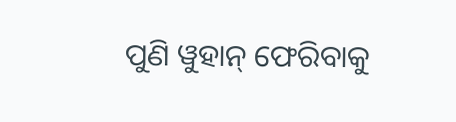ପୁଣି ୱୁହାନ୍ ଫେରିବାକୁ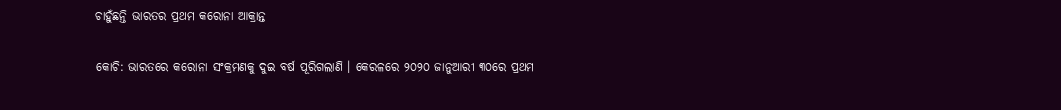ଚାହୁଁଛନ୍ତି ଭାରତର ପ୍ରଥମ କରୋନା ଆକ୍ରାନ୍ତ

କୋଚି: ଭାରତରେ କରୋନା ସଂକ୍ରମଣକୁ ଦୁଇ ବର୍ଷ ପୂରିଗଲାଣି । କେରଳରେ ୨୦୨୦ ଜାନୁଆରୀ ୩୦ରେ ପ୍ରଥମ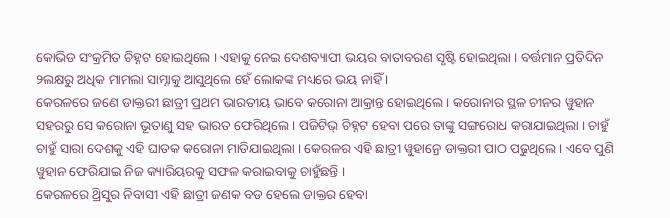କୋଭିଡ ସଂକ୍ରମିତ ଚିହ୍ନଟ ହୋଇଥିଲେ । ଏହାକୁ ନେଇ ଦେଶବ୍ୟାପୀ ଭୟର ବାତାବରଣ ସୃଷ୍ଟି ହୋଇଥିଲା । ବର୍ତ୍ତମାନ ପ୍ରତିଦିନ ୨ଲକ୍ଷରୁ ଅଧିକ ମାମଲା ସାମ୍ନାକୁ ଆସୁଥିଲେ ହେଁ ଲୋକଙ୍କ ମଧ୍ୟରେ ଭୟ ନାହିଁ ।
କେରଳରେ ଜଣେ ଡାକ୍ତରୀ ଛାତ୍ରୀ ପ୍ରଥମ ଭାରତୀୟ ଭାବେ କରୋନା ଆକ୍ରାନ୍ତ ହୋଇଥିଲେ । କରୋନାର ସ୍ଥଳ ଚୀନର ୱୁହାନ ସହରରୁ ସେ କରୋନା ଭୂତାଣୁ ସହ ଭାରତ ଫେରିଥିଲେ । ପଜିଟିଭ୍ ଚିହ୍ନଟ ହେବା ପରେ ତାଙ୍କୁ ସଙ୍ଗରୋଧ କରାଯାଇଥିଲା । ଚାହୁଁ ଚାହୁଁ ସାରା ଦେଶକୁ ଏହି ଘାତକ କରୋନା ମାଡିଯାଇଥିଲା । କେରଳର ଏହି ଛାତ୍ରୀ ୱୁହାନ୍ରେ ଡାକ୍ତରୀ ପାଠ ପଢୁଥିଲେ । ଏବେ ପୁଣି ୱୁହାନ ଫେରିଯାଇ ନିଜ କ୍ୟାରିୟରକୁ ସଫଳ କରାଇବାକୁ ଚାହୁଁଛନ୍ତି ।
କେରଳରେ ଥ୍ରିସୁର ନିବାସୀ ଏହି ଛାତ୍ରୀ ଜଣକ ବଡ ହେଲେ ଡାକ୍ତର ହେବା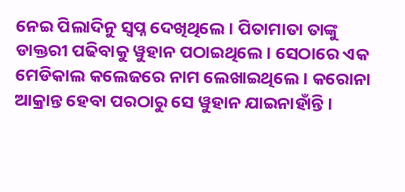ନେଇ ପିଲାଦିନୁ ସ୍ୱପ୍ନ ଦେଖିଥିଲେ । ପିତାମାତା ତାଙ୍କୁ ଡାକ୍ତରୀ ପଢିବାକୁ ୱୁହାନ ପଠାଇଥିଲେ । ସେଠାରେ ଏକ ମେଡିକାଲ କଲେଜରେ ନାମ ଲେଖାଇଥିଲେ । କରୋନା ଆକ୍ରାନ୍ତ ହେବା ପରଠାରୁ ସେ ୱୁହାନ ଯାଇନାହାଁନ୍ତି ।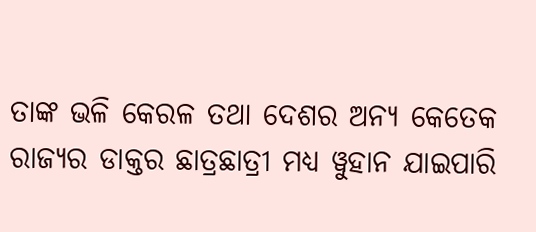ତାଙ୍କ ଭଳି କେରଳ ତଥା ଦେଶର ଅନ୍ୟ କେତେକ ରାଜ୍ୟର ଡାକ୍ତର ଛାତ୍ରଛାତ୍ରୀ ମଧ୍ୟ ୱୁହାନ ଯାଇପାରି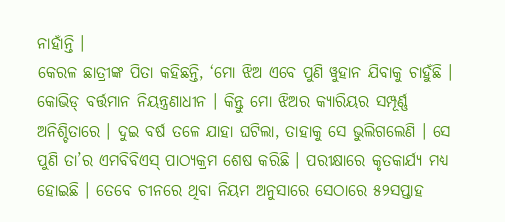ନାହାଁନ୍ତି ।
କେରଳ ଛାତ୍ରୀଙ୍କ ପିତା କହିଛନ୍ତି, ‘ମୋ ଝିଅ ଏବେ ପୁଣି ୱୁହାନ ଯିବାକୁ ଚାହୁଁଛି । କୋଭିଡ୍ ବର୍ତ୍ତମାନ ନିୟନ୍ତ୍ରଣାଧୀନ । କିନ୍ତୁ ମୋ ଝିଅର କ୍ୟାରିୟର ସମ୍ପୂର୍ଣ୍ଣ ଅନିଶ୍ଚିତାରେ । ଦୁଇ ବର୍ଷ ତଳେ ଯାହା ଘଟିଲା, ତାହାକୁ ସେ ଭୁଲିଗଲେଣି । ସେ ପୁଣି ତା’ର ଏମବିବିଏସ୍ ପାଠ୍ୟକ୍ରମ ଶେଷ କରିଛି । ପରୀକ୍ଷାରେ କୃତକାର୍ଯ୍ୟ ମଧ୍ୟ ହୋଇଛି । ତେବେ ଚୀନରେ ଥିବା ନିୟମ ଅନୁସାରେ ସେଠାରେ ୫୨ସପ୍ତାହ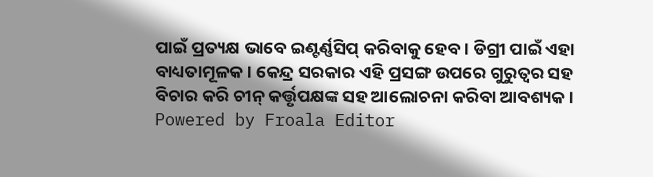ପାଇଁ ପ୍ରତ୍ୟକ୍ଷ ଭାବେ ଇଣ୍ଟର୍ଣ୍ଣସିପ୍ କରିବାକୁ ହେବ । ଡିଗ୍ରୀ ପାଇଁ ଏହା ବାଧ୍ୟତାମୂଳକ । କେନ୍ଦ୍ର ସରକାର ଏହି ପ୍ରସଙ୍ଗ ଉପରେ ଗୁରୁତ୍ୱର ସହ ବିଚାର କରି ଚୀନ୍ କର୍ତ୍ତୃପକ୍ଷଙ୍କ ସହ ଆଲୋଚନା କରିବା ଆବଶ୍ୟକ ।
Powered by Froala Editor